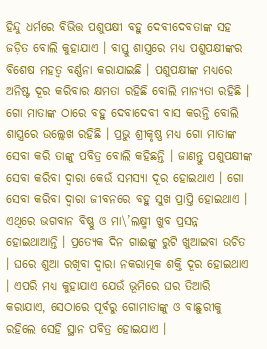ହିନ୍ଦୁ ଧର୍ମରେ ବିଭିତ୍ତ ପଶୁପକ୍ଷୀ ବହୁ ଦେବୀଦେବତାଙ୍କ ସହ ଜଡ଼ିତ ବୋଲି କୁହାଯାଏ । ବାସ୍ତୁ ଶାସ୍ତ୍ରରେ ମଧ୍ୟ ପଶୁପକ୍ଷୀଙ୍କର ବିଶେଷ ମହତ୍ୱ ବର୍ଣ୍ଣନା କରାଯାଇଛି । ପଶୁପକ୍ଷୀଙ୍କ ମଧ୍ୟରେ ଅନିଷ୍ଟ ଦୂର କରିବାର କ୍ଷମତା ରହିଛି ବୋଲି ମାନ୍ୟତା ରହିଛି । ଗୋ ମାତାଙ୍କ ଠାରେ ବହୁ ଦେବାଦେବୀ ବାସ କରନ୍ତି ବୋଲି ଶାସ୍ତ୍ରରେ ଉଲ୍ଲେଖ ରହିଛି । ପ୍ରଭୁ ଶ୍ରୀକୃଷ୍ଣ ମଧ୍ୟ ଗୋ ମାତାଙ୍କ ସେବା କରି ତାଙ୍କୁ ପବିତ୍ର ବୋଲି କହିଛନ୍ତି । ଜାଣନ୍ତୁ ପଶୁପକ୍ଷୀଙ୍କ ସେବା କରିବା ଦ୍ୱାରା କେଉଁ ସମସ୍ୟା ଦୂର ହୋଇଥାଏ । ଗୋ ସେବା କରିବା ଦ୍ୱାରା ଜୀବନରେ ବହୁ ସୁଖ ପ୍ରାପ୍ତି ହୋଇଥାଏ । ଏଥିରେ ଭଗବାନ ବିଷ୍ଣୁ ଓ ମା\’ଲକ୍ଷ୍ମୀ ଖୁବ ପ୍ରସନ୍ନ ହୋଇଥାଆନ୍ତି । ପ୍ରତ୍ୟେକ ଦିନ ଗାଈଙ୍କୁ ରୁଟି ଖୁଆଇବା ଉଚିତ । ଘରେ ଶୁଆ ରଖିବା ଦ୍ୱାରା ନକରାତ୍ମକ ଶକ୍ତି ଦୂର ହୋଇଥାଏ । ଏପରି ମଧ୍ୟ କୁହାଯାଏ ଯେଉଁ ଭୂମିରେ ଘର ତିଆରି କରାଯାଏ, ସେଠାରେ ପୂର୍ବରୁ ଗୋମାତାଙ୍କୁ ଓ ବାଛୁରୀକୁ ରହିଲେ ସେହି ସ୍ଥାନ ପବିତ୍ର ହୋଇଯାଏ ।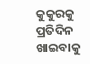କୁକୁରକୁ ପ୍ରତିଦିନ ଖାଇବାକୁ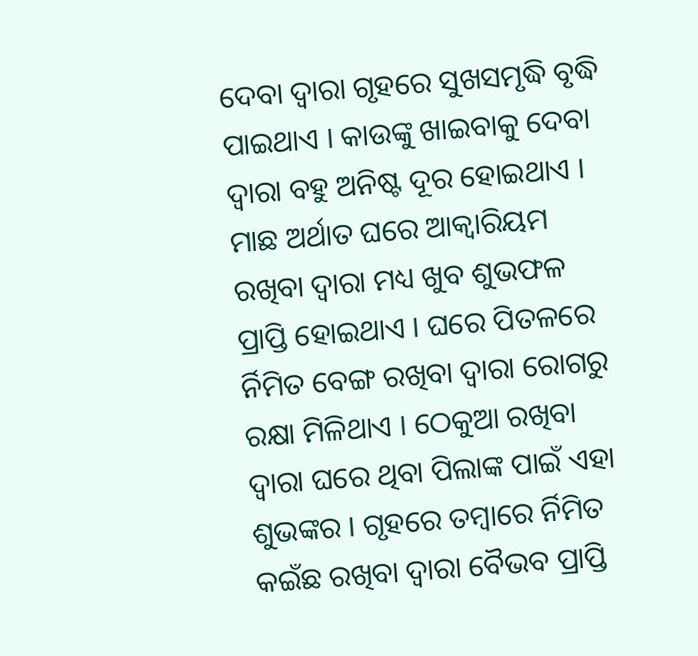ଦେବା ଦ୍ୱାରା ଗୃହରେ ସୁଖସମୃଦ୍ଧି ବୃଦ୍ଧି ପାଇଥାଏ । କାଉଙ୍କୁ ଖାଇବାକୁ ଦେବା ଦ୍ୱାରା ବହୁ ଅନିଷ୍ଟ ଦୂର ହୋଇଥାଏ । ମାଛ ଅର୍ଥାତ ଘରେ ଆକ୍ୱାରିୟମ ରଖିବା ଦ୍ୱାରା ମଧ୍ୟ ଖୁବ ଶୁଭଫଳ ପ୍ରାପ୍ତି ହୋଇଥାଏ । ଘରେ ପିତଳରେ ର୍ନିମିତ ବେଙ୍ଗ ରଖିବା ଦ୍ୱାରା ରୋଗରୁ ରକ୍ଷା ମିଳିଥାଏ । ଠେକୁଆ ରଖିବା ଦ୍ୱାରା ଘରେ ଥିବା ପିଲାଙ୍କ ପାଇଁ ଏହା ଶୁଭଙ୍କର । ଗୃହରେ ତମ୍ବାରେ ର୍ନିମିତ କଇଁଛ ରଖିବା ଦ୍ୱାରା ବୈଭବ ପ୍ରାପ୍ତି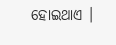ହୋଇଥାଏ ।